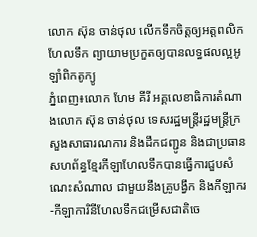លោក ស៊ុន ចាន់ថុល លើកទឹកចិត្តឲ្យអត្តពលិក ហែលទឹក ព្យាយាមប្រកួតឲ្យបានលទ្ធផលល្អអូឡាំពិកតូក្យូ
ភ្នំពេញ៖លោក ហែម គីរី អគ្គលេខាធិការតំណាងលោក ស៊ុន ចាន់ថុល ទេសរដ្ឋមន្រ្តីរដ្ឋមន្រ្តីក្រសួងសាធារណការ និងដឹកជញ្ជូន និងជាប្រធានសហព័ន្ធខ្មែរកីឡាហែលទឹកបានធ្វើការជួបសំណេះសំណាល ជាមួយនឹងគ្រូបង្វឹក និងកីឡាករ-កីឡាការិនីហែលទឹកជម្រើសជាតិចេ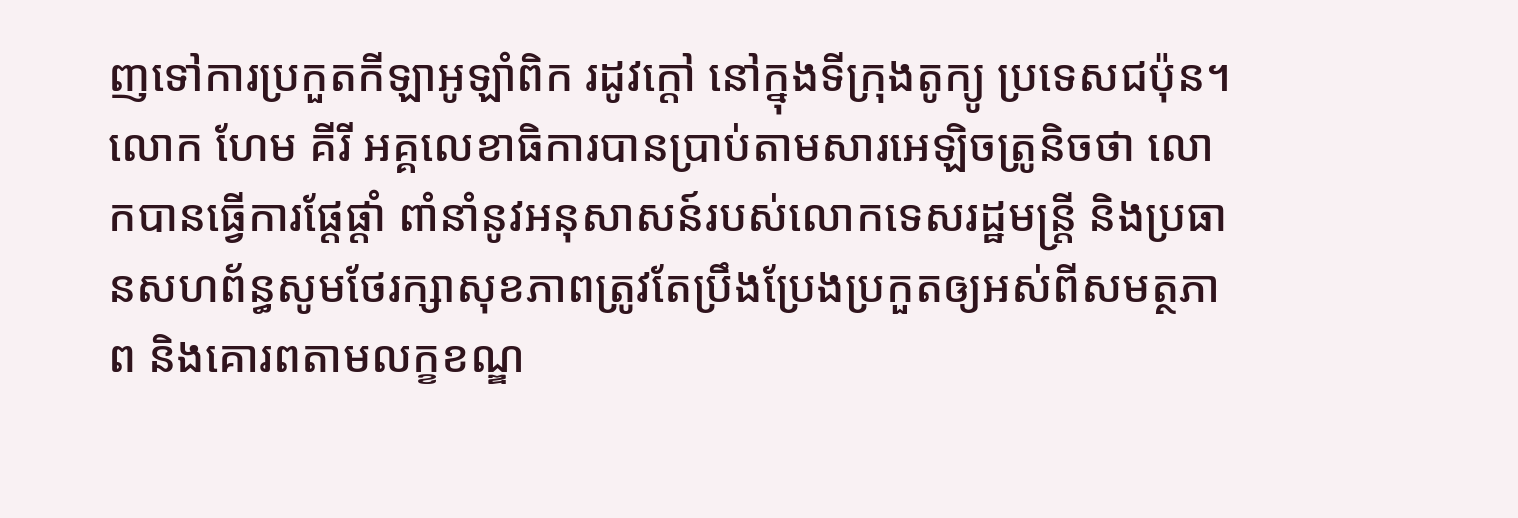ញទៅការប្រកួតកីឡាអូឡាំពិក រដូវក្ដៅ នៅក្នុងទីក្រុងតូក្យូ ប្រទេសជប៉ុន។
លោក ហែម គីរី អគ្គលេខាធិការបានប្រាប់តាមសារអេឡិចត្រូនិចថា លោកបានធ្វើការផ្តែផ្តាំ ពាំនាំនូវអនុសាសន៍របស់លោកទេសរដ្ឋមន្រ្តី និងប្រធានសហព័ន្ធសូមថែរក្សាសុខភាពត្រូវតែប្រឹងប្រែងប្រកួតឲ្យអស់ពីសមត្ថភាព និងគោរពតាមលក្ខខណ្ឌ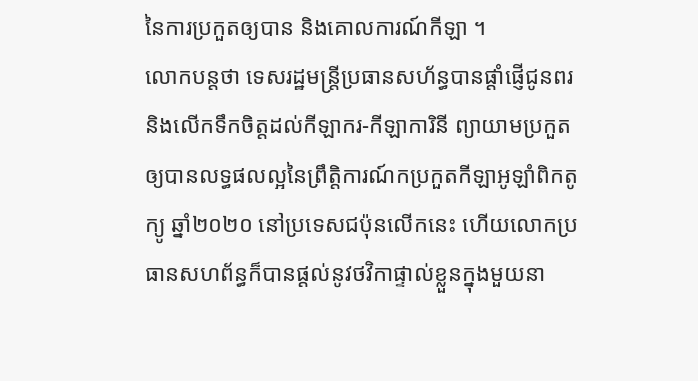នៃការប្រកួតឲ្យបាន និងគោលការណ៍កីឡា ។
លោកបន្តថា ទេសរដ្ឋមន្រ្តីប្រធានសហ័ន្ធបានផ្តាំផ្ញើជូនពរ និងលើកទឹកចិត្តដល់កីឡាករ-កីឡាការិនី ព្យាយាមប្រកួតឲ្យបានលទ្ធផលល្អនៃព្រឹត្តិការណ៍កប្រកួតកីឡាអូឡាំពិកតូក្យូ ឆ្នាំ២០២០ នៅប្រទេសជប៉ុនលើកនេះ ហើយលោកប្រធានសហព័ន្ធក៏បានផ្ដល់នូវថវិកាផ្ទាល់ខ្លួនក្នុងមួយនា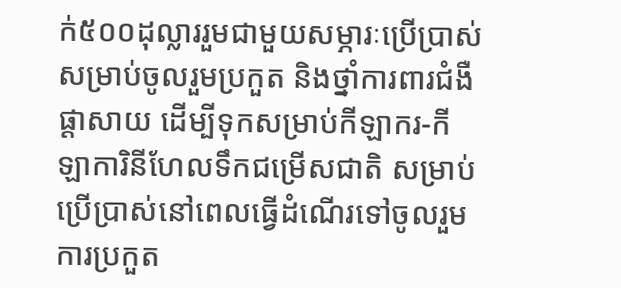ក់៥០០ដុល្លាររួមជាមួយសម្ភារៈប្រើប្រាស់សម្រាប់ចូលរួមប្រកួត និងថ្នាំការពារជំងឺផ្ដាសាយ ដើម្បីទុកសម្រាប់កីឡាករ-កីឡាការិនីហែលទឹកជម្រើសជាតិ សម្រាប់ប្រើប្រាស់នៅពេលធ្វើដំណើរទៅចូលរួមការប្រកួត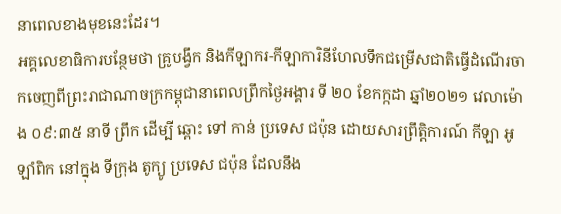នាពេលខាងមុខនេះដែរ។
អគ្គលេខាធិការបន្ថែមថា គ្រូបង្វឹក និងកីឡាករ-កីឡាការិនីហែលទឹកជម្រើសជាតិធ្វើដំណើរចាកចេញពីព្រះរាជាណាចក្រកម្ពុជានាពេលព្រឹកថ្ងៃអង្គារ ទី ២០ ខែកក្កដា ឆ្នាំ២០២១ វេលាម៉ោង ០៩:៣៥ នាទី ព្រឹក ដើម្បី ឆ្ពោះ ទៅ កាន់ ប្រទេស ជប៉ុន ដោយសារព្រឹត្តិការណ៍ កីឡា អូឡាំពិក នៅក្នុង ទីក្រុង តូក្យូ ប្រទេស ជប៉ុន ដែលនឹង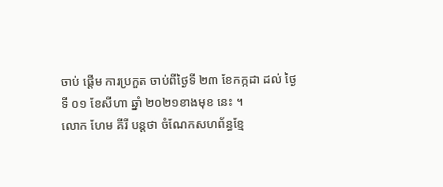ចាប់ ផ្ដើម ការប្រកួត ចាប់ពីថ្ងៃទី ២៣ ខែកក្កដា ដល់ ថ្ងៃ ទី ០១ ខែសីហា ឆ្នាំ ២០២១ខាងមុខ នេះ ។
លោក ហែម គីរី បន្តថា ចំណែកសហព័ន្ធខ្មែ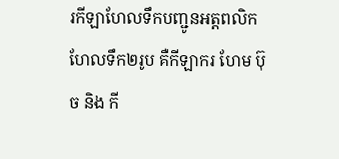រកីឡាហែលទឹកបញ្ជូនអត្តពលិកហែលទឹក២រូប គឺកីឡាករ ហែម ប៊ុច និង កី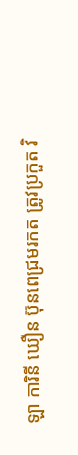ឡា ការិនី ឃឿន ប៊ុនពេជ្រមរកត ត្រូវប្រកួត វិ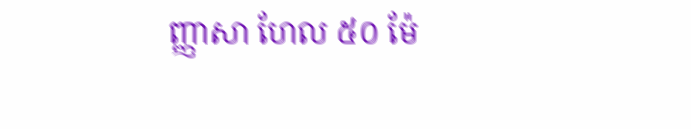ញ្ញាសា ហែល ៥០ ម៉ែ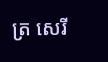ត្រ សេរី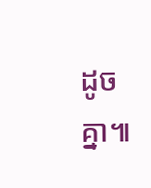ដូចគ្នា៕